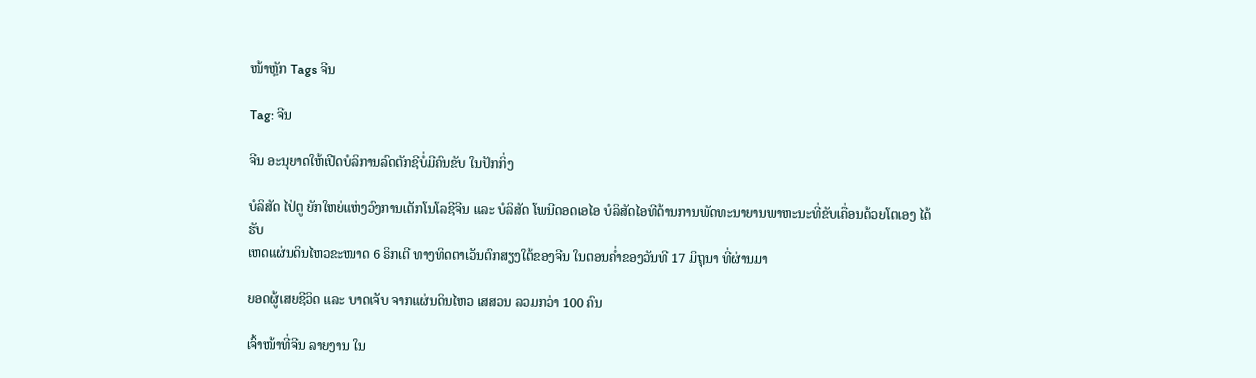ໜ້າຫຼັກ Tags ຈີນ

Tag: ຈີນ

ຈີນ ອະນຸຍາດໃຫ້ເປີດບໍລິການລົດຕັກຊີບໍ່ມີຄົນຂັບ ໃນປັກກິ່ງ

ບໍລິສັດ ໄປ່ຕູ ຍັກໃຫຍ່ແຫ່ງວົງການເຕັກໂນໂລຊີຈີນ ແລະ ບໍລິສັດ ໂພນີດອດເອໄອ ບໍລິສັດໄອທີດ້ານການພັດທະນາຍານພາຫະນະທີ່ຂັບເຄື່ອນດ້ວຍໂຕເອງ ໄດ້ຮັບ
ເຫດແຜ່ນດິນໄຫວຂະໜາດ 6 ຣິກເຕີ ທາງທິດຕາເວັນຕົກສຽງໃຕ້ຂອງຈີນ ໃນຕອນຄໍ່າຂອງວັນທີ 17 ມິຖຸນາ ທີ່ຜ່ານມາ

ຍອດຜູ້ເສຍຊີວິດ ແລະ ບາດເຈັບ ຈາກແຜ່ນດິນໄຫວ ເສສວນ ລວມກວ່າ 100 ຄົນ

ເຈົ້າໜ້າທີ່ຈີນ ລາຍງານ ໃນ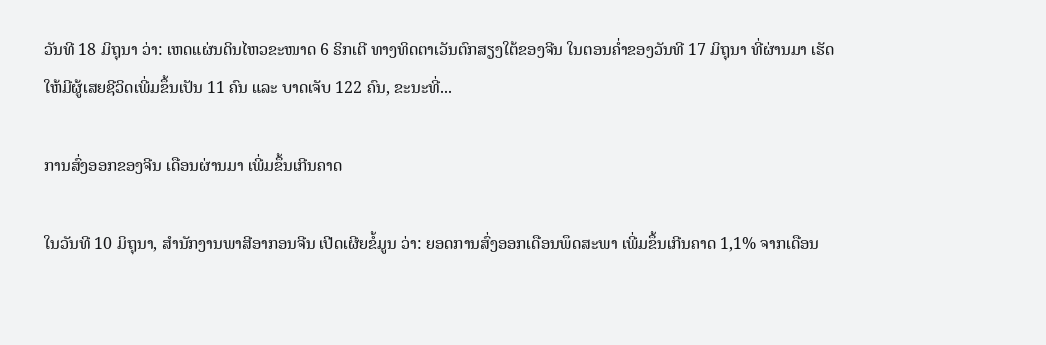ວັນທີ 18 ມິຖຸນາ ວ່າ: ເຫດແຜ່ນດິນໄຫວຂະໜາດ 6 ຣິກເຕີ ທາງທິດຕາເວັນຕົກສຽງໃຕ້ຂອງຈີນ ໃນຕອນຄໍ່າຂອງວັນທີ 17 ມິຖຸນາ ທີ່ຜ່ານມາ ເຮັດໃຫ້ມີຜູ້ເສຍຊີວິດເພີ່ມຂຶ້ນເປັນ 11 ຄົນ ແລະ ບາດເຈັບ 122 ຄົນ, ຂະນະທີ່...

ການສົ່ງອອກຂອງຈີນ ເດືອນຜ່ານມາ ເພີ່ມຂຶ້ນເກີນຄາດ

ໃນວັນທີ 10 ມິຖຸນາ, ສຳນັກງານພາສີອາກອນຈີນ ເປີດເຜີຍຂໍ້ມູນ ວ່າ: ຍອດການສົ່ງອອກເດືອນພຶດສະພາ ເພີ່ມຂຶ້ນເກີນຄາດ 1,1% ຈາກເດືອນ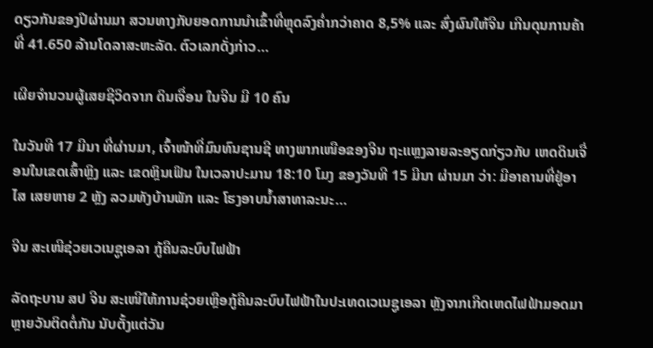ດຽວກັນຂອງປີຜ່ານມາ ສວນທາງກັບຍອດການນຳເຂົ້າທີ່ຫຼຸດລົງຄໍ່າກວ່າຄາດ 8,5% ແລະ ສົ່ງຜົນໃຫ້ຈີນ ເກີນດຸນການຄ້າທີ່ 41.650 ລ້ານໂດລາສະຫະລັດ. ຕົວເລກດັ່ງກ່າວ...

ເຜີຍຈຳນວນຜູ້ເສຍຊີວິດຈາກ ດິນເຈື່ອນ ໃນຈີນ ມີ 10 ຄົນ

ໃນວັນທີ 17 ມີນາ ທີ່ຜ່ານມາ, ເຈົ້າໜ້າທີ່ມົນທົນຊານຊີ ທາງພາກເໜືອຂອງຈີນ ຖະແຫຼງລາຍລະອຽດກ່ຽວກັບ ເຫດດິນເຈື່ອນໃນເຂດເສົ້າຫຼິງ ແລະ ເຂດຫຼິນເຟິນ ໃນເວລາປະມານ 18:10 ໂມງ ຂອງວັນທີ 15 ມີນາ ຜ່ານມາ ວ່າ: ມີອາຄານທີ່ຢູ່ອາໄສ ເສຍຫາຍ 2 ຫຼັງ ລວມທັງບ້ານພັກ ແລະ ໂຮງອາບນໍ້າສາທາລະນະ...

ຈີນ ສະເໜີຊ່ວຍເວເນຊູເອລາ ກູ້ຄືນລະບົບໄຟຟ້າ

ລັດຖະບານ ສປ ຈີນ ສະເໜີໃຫ້ການຊ່ວຍເຫຼືອກູ້ຄືນລະບົບໄຟຟ້າໃນປະເທດເວເນຊູເອລາ ຫຼັງຈາກເກີດເຫດໄຟຟ້າມອດມາຫຼາຍວັນຕິດຕໍ່ກັນ ນັບຕັ້ງແຕ່ວັນ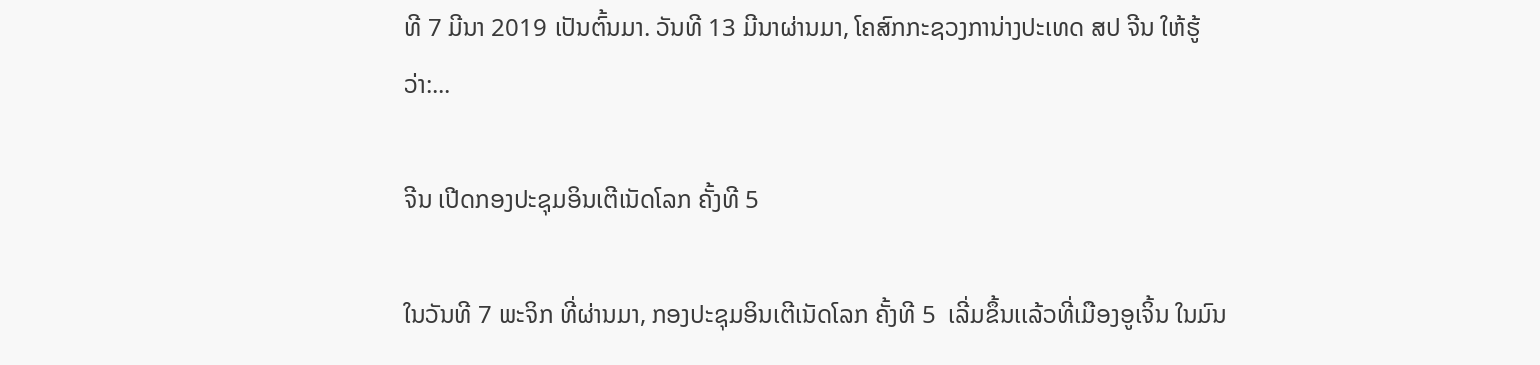ທີ 7 ມີນາ 2019 ເປັນຕົ້ນມາ. ວັນທີ 13 ມີນາຜ່ານມາ, ໂຄສົກກະຊວງການ່າງປະເທດ ສປ ຈີນ ໃຫ້ຮູ້ວ່າ:...

ຈີນ ເປີດກອງປະຊຸມອິນເຕີເນັດໂລກ ຄັ້ງທີ 5

ໃນວັນທີ 7 ພະຈິກ ທີ່ຜ່ານມາ, ກອງປະຊຸມອິນເຕີເນັດໂລກ ຄັ້ງທີ 5  ເລີ່ມຂຶ້ນເເລ້ວທີ່ເມືອງອູເຈິ້ນ ໃນມົນ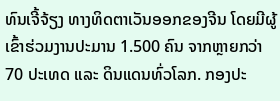ທົນເຈີ້ຈ້ຽງ ທາງທິດຕາເວັນອອກຂອງຈີນ ໂດຍມີຜູ້ເຂົ້າຮ່ວມງານປະມານ 1.500 ຄົນ ຈາກຫຼາຍກວ່າ 70 ປະເທດ ແລະ ດິນແດນທົ່ວໂລກ. ກອງປະ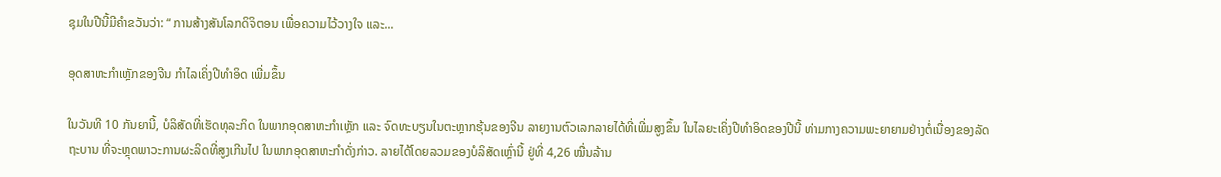ຊຸມໃນປີນີ້ມີຄຳຂວັນວ່າ: “ ການສ້າງສັນໂລກດິຈິຕອນ ເພື່ອຄວາມໄວ້ວາງໃຈ ແລະ...

ອຸດສາຫະກຳເຫຼັກຂອງຈີນ ກຳໄລເຄິ່ງປີທຳອິດ ເພີ່ມຂຶ້ນ

ໃນວັນທີ 10 ກັນຍານີ້, ບໍລິສັດທີ່ເຮັດທຸລະກິດ ໃນພາກອຸດສາຫະກຳເຫຼັກ ແລະ ຈົດທະບຽນໃນຕະຫຼາກຮຸ້ນຂອງຈີນ ລາຍງານຕົວເລກລາຍໄດ້ທີ່ເພີ່ມສູງຂຶ້ນ ໃນໄລຍະເຄິ່ງປີທຳອິດຂອງປີນີ້ ທ່າມກາງຄວາມພະຍາຍາມຢ່າງຕໍ່ເນື່ອງຂອງລັດຖະບານ ທີ່ຈະຫຼຸດພາວະການຜະລິດທີ່ສູງເກີນໄປ ໃນພາກອຸດສາຫະກຳດັ່ງກ່າວ. ລາຍໄດ້ໂດຍລວມຂອງບໍລິສັດເຫຼົ່ານີ້ ຢູ່ທີ່ 4,26 ໝື່ນລ້ານ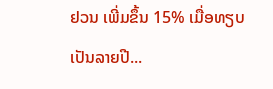ຢວນ ເພີ່ມຂຶ້ນ 15% ເມື່ອທຽບເປັນລາຍປີ...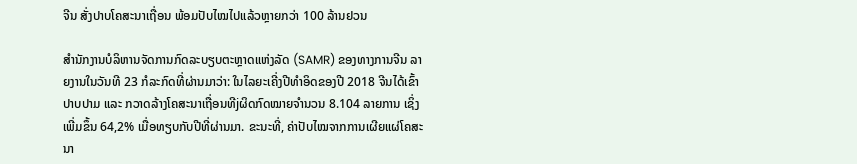ຈີນ ສັ່ງປາບໂຄສະນາເຖື່ອນ ພ້ອມປັບໄໝໄປແລ້ວຫຼາຍກວ່າ 100 ລ້ານຢວນ

ສຳນັກງານບໍລິຫານຈັດການກົດລະບຽບຕະຫຼາດແຫ່ງລັດ (SAMR) ຂອງທາງການຈີນ ລາຍງານໃນວັນທີ 23 ກໍລະກົດທີ່ຜ່ານມາວ່າ: ໃນໄລຍະເຄີ່ງປີທຳອິດຂອງປີ 2018 ຈີນໄດ້ເຂົ້າປາບປາມ ແລະ ກວາດລ້າງໂຄສະນາເຖື່ອນທີjຜິດກົດໝາຍຈຳນວນ 8.104 ລາຍການ ເຊິ່ງເພີ່ມຂຶ້ນ 64,2% ເມື່ອທຽບກັບປີທີ່ຜ່ານມາ. ຂະນະທີ່, ຄ່າປັບໄໝຈາກການເຜີຍແຜ່ໂຄສະນາ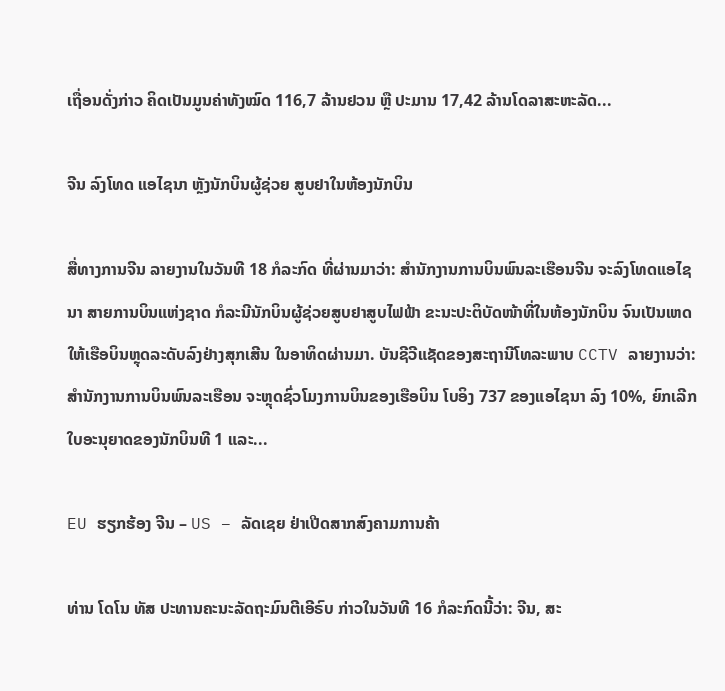ເຖື່ອນດັ່ງກ່າວ ຄິດເປັນມູນຄ່າທັງໝົດ 116,7 ລ້ານຢວນ ຫຼື ປະມານ 17,42 ລ້ານໂດລາສະຫະລັດ...

ຈີນ ລົງໂທດ ແອໄຊນາ ຫຼັງນັກບິນຜູ້ຊ່ວຍ ສູບຢາໃນຫ້ອງນັກບິນ

ສື່ທາງການຈີນ ລາຍງານໃນວັນທີ 18 ກໍລະກົດ ທີ່ຜ່ານມາວ່າ: ສຳນັກງານການບິນພົນລະເຮືອນຈີນ ຈະລົງໂທດແອໄຊນາ ສາຍການບິນແຫ່ງຊາດ ກໍລະນີນັກບິນຜູ້ຊ່ວຍສູບຢາສູບໄຟຟ້າ ຂະນະປະຕິບັດໜ້າທີ່ໃນຫ້ອງນັກບິນ ຈົນເປັນເຫດໃຫ້ເຮືອບິນຫຼຸດລະດັບລົງຢ່າງສຸກເສີນ ໃນອາທິດຜ່ານມາ. ບັນຊີວີແຊັດຂອງສະຖານີໂທລະພາບ CCTV ລາຍງານວ່າ: ສຳນັກງານການບິນພົນລະເຮືອນ ຈະຫຼຸດຊົ່ວໂມງການບິນຂອງເຮືອບິນ ໂບອິງ 737 ຂອງແອໄຊນາ ລົງ 10%, ຍົກເລີກໃບອະນຸຍາດຂອງນັກບິນທີ 1 ແລະ...

EU ຮຽກຮ້ອງ ຈີນ – US – ລັດເຊຍ ຢ່າເປີດສາກສົງຄາມການຄ້າ

ທ່ານ ໂດໂນ ທັສ ປະທານຄະນະລັດຖະມົນຕີເອີຣົບ ກ່າວໃນວັນທີ 16 ກໍລະກົດນີ້ວ່າ: ຈີນ, ສະ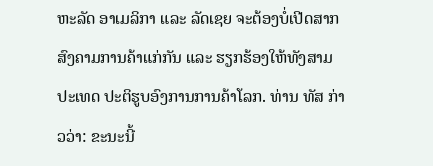ຫະລັດ ອາເມລິກາ ແລະ ລັດເຊຍ ຈະຕ້ອງບໍ່ເປີດສາກສົງຄາມການຄ້າແກ່ກັນ ແລະ ຮຽກຮ້ອງໃຫ້ທັງສາມປະເທດ ປະຕິຮູບອົງການການຄ້າໂລກ. ທ່ານ ທັສ ກ່າວວ່າ: ຂະນະນີ້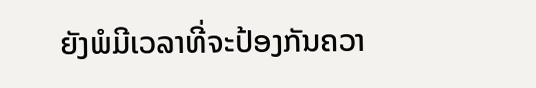ຍັງພໍມີເວລາທີ່ຈະປ້ອງກັນຄວາ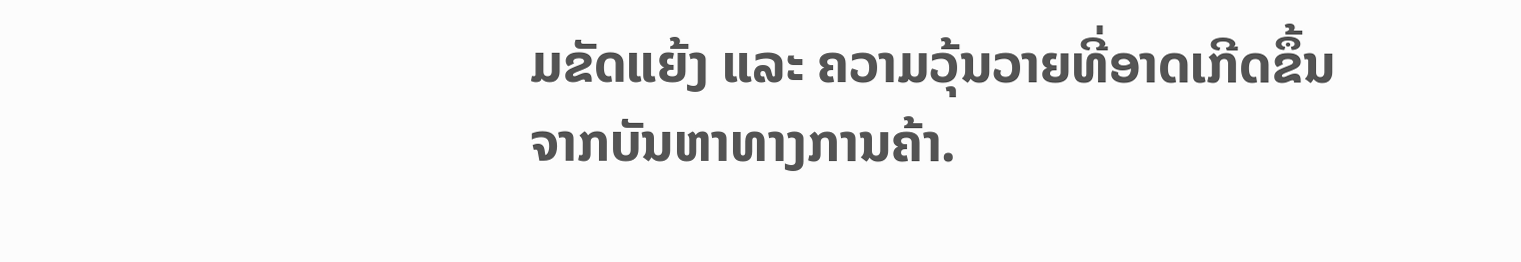ມຂັດແຍ້ງ ແລະ ຄວາມວຸ້ນວາຍທີ່ອາດເກີດຂຶ້ນຈາກບັນຫາທາງການຄ້າ.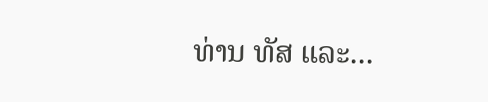ທ່ານ ທັສ ແລະ...